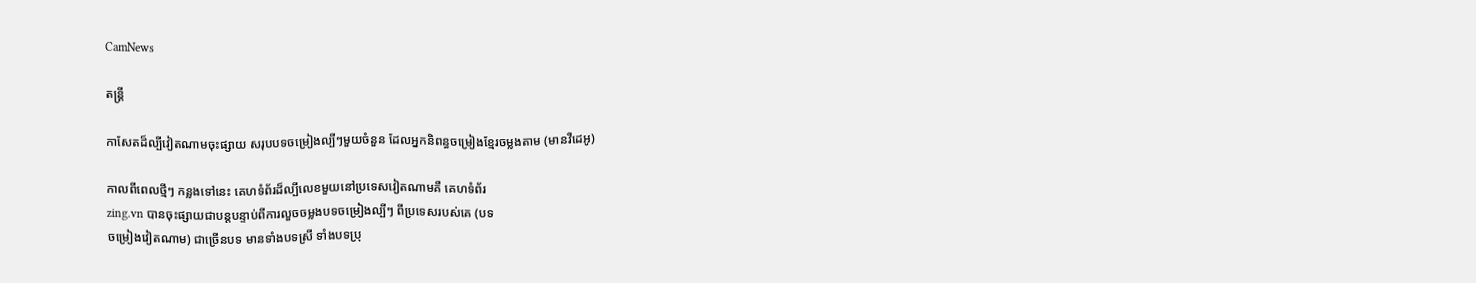CamNews

តន្រ្តី

កាសែតដ៏ល្បីវៀតណាមចុះផ្សាយ សរុបបទចម្រៀងល្បីៗមួយចំនួន ដែលអ្នកនិពន្ធចម្រៀងខ្មែរចម្លងតាម (មានវីដេអូ)

កាលពីពេលថ្មីៗ កន្លងទៅនេះ គេហទំព័រដ៏ល្បីលេខមួយនៅប្រទេសវៀតណាមគឺ គេហទំព័រ
zing.vn បានចុះផ្សាយជាបន្តបន្ទាប់ពីការលួចចម្លងបទចម្រៀងល្បីៗ ពីប្រទេសរបស់គេ (បទ
ចម្រៀងវៀតណាម) ជាច្រើនបទ មានទាំងបទស្រី ទាំងបទប្រុ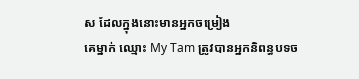ស ដែលក្នុងនោះមានអ្នកចម្រៀង
គេម្នាក់ ឈ្មោះ My Tam ត្រូវបានអ្នកនិពន្ធបទច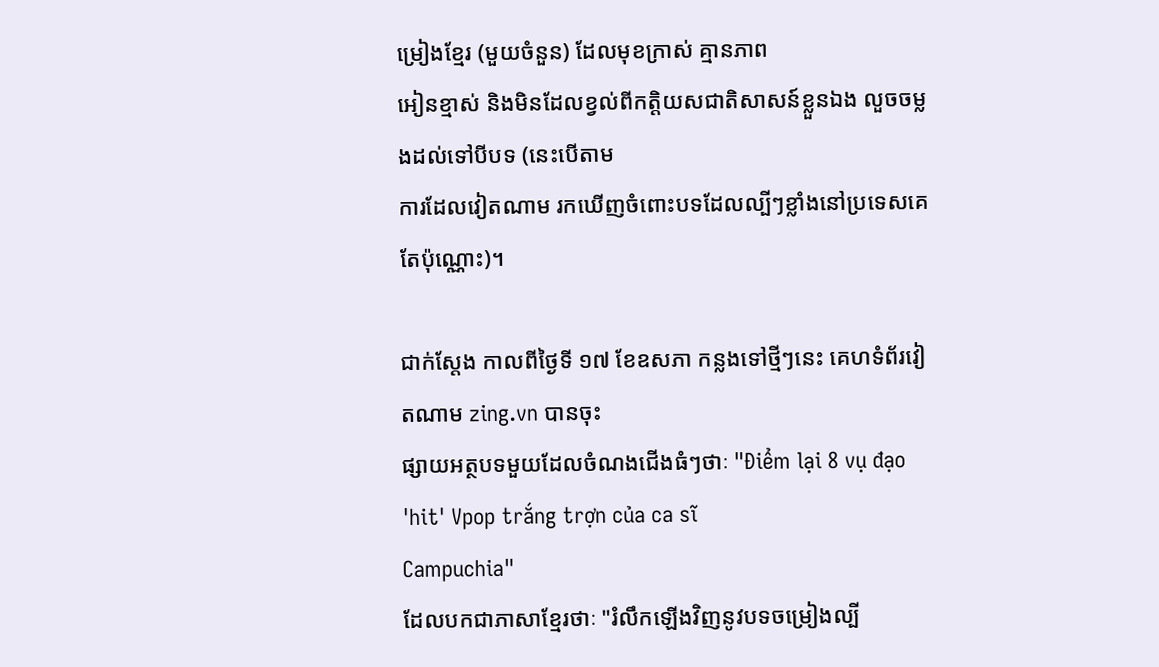ម្រៀងខ្មែរ (មួយចំនួន) ដែលមុខក្រាស់ គ្មានភាព
អៀនខ្មាស់ និងមិនដែលខ្វល់ពីកត្តិយសជាតិសាសន៍ខ្លួនឯង លួចចម្លងដល់ទៅបីបទ (នេះបើតាម
ការដែលវៀតណាម រកឃើញចំពោះបទដែលល្បីៗខ្លាំងនៅប្រទេសគេតែប៉ុណ្ណោះ)។

ជាក់ស្តែង កាលពីថ្ងៃទី ១៧ ខែឧសភា កន្លងទៅថ្មីៗនេះ គេហទំព័រវៀតណាម zing.vn បានចុះ
ផ្សាយអត្ថបទមួយដែលចំណងជើងធំៗថាៈ "Điểm lại 8 vụ đạo 'hit' Vpop trắng trợn của ca sĩ
Campuchia"
ដែលបកជាភាសាខ្មែរថាៈ "រំលឹកឡើងវិញនូវបទចម្រៀងល្បី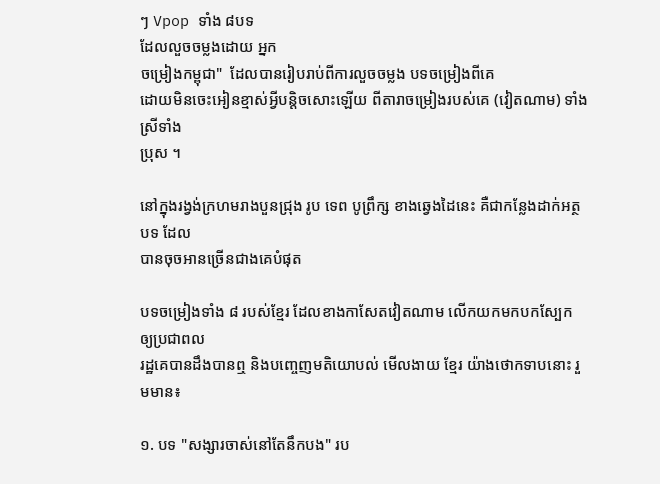ៗ Vpop ទាំង ៨បទ
ដែលលួចចម្លងដោយ អ្នក
ចម្រៀងកម្ពុជា"  ដែលបានរៀបរាប់ពីការលួចចម្លង បទចម្រៀងពីគេ
ដោយមិនចេះអៀនខ្មាស់អ្វីបន្តិចសោះឡើយ ពីតារាចម្រៀងរបស់គេ (វៀតណាម) ទាំងស្រីទាំង
ប្រុស ។

នៅក្នុងរង្វង់ក្រហមរាងបួនជ្រុង រូប ទេព បូព្រឹក្ស ខាងឆ្វេងដៃនេះ គឺជាកន្លែងដាក់អត្ថបទ ដែល
បានចុចអានច្រើនជាងគេបំផុត

បទចម្រៀងទាំង ៨ របស់ខ្មែរ ដែលខាងកាសែតវៀតណាម លើកយកមកបកស្បែក ឲ្យប្រជាពល
រដ្ឋគេបានដឹងបានឮ និងបញ្ចេញមតិយោបល់ មើលងាយ ខ្មែរ យ៉ាងថោកទាបនោះ រួមមាន៖

១. បទ "សង្សារចាស់នៅតែនឹកបង" រប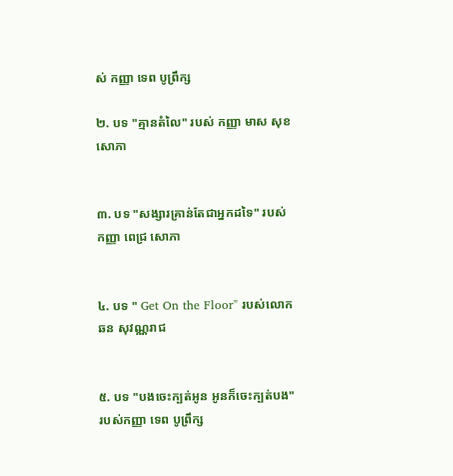ស់ កញ្ញា ទេព បូព្រឹក្ស

២. បទ "គ្មានតំលៃ" របស់ កញ្ញា មាស សុខសោភា


៣. បទ "សង្សារគ្រាន់តែជាអ្នកដទៃ" របស់ កញ្ញា ពេជ្រ សោភា


៤. បទ " Get On the Floor" របស់លោក ឆន សុវណ្ណរាជ


៥. បទ "បងចេះក្បត់អូន អូនក៏ចេះក្បត់បង" របស់កញ្ញា ទេព បូព្រឹក្ស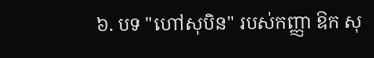៦. បទ "ហៅសុបិន" របស់កញ្ញា ឱក សុ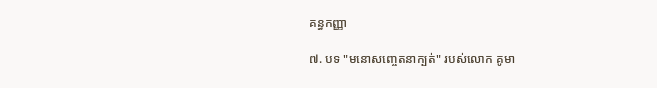គន្ធកញ្ញា

៧. បទ "មនោសញ្ចេតនាក្បត់" របស់លោក គូមា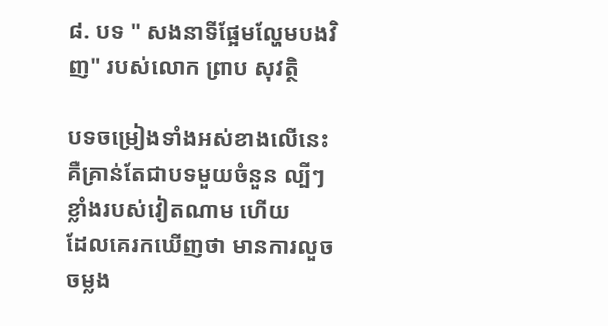៨. បទ " សងនាទីផ្អែមល្ហែមបងវិញ" របស់លោក ព្រាប សុវត្ថិ

បទចម្រៀងទាំងអស់ខាងលើនេះ គឺគ្រាន់តែជាបទមួយចំនួន ល្បីៗខ្លាំងរបស់វៀតណាម ហើយ
ដែលគេរកឃើញថា មានការលួចចម្លង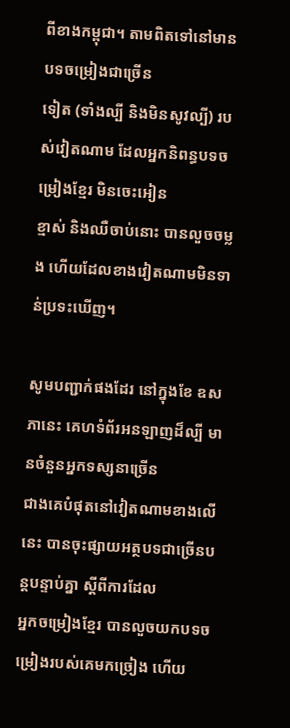ពីខាងកម្ពុជា។ តាមពិតទៅនៅមានបទចម្រៀងជាច្រើន
ទៀត (ទាំងល្បី និងមិនសូវល្បី) របស់វៀតណាម ដែលអ្នកនិពន្ធបទចម្រៀងខ្មែរ មិនចេះអៀន
ខ្មាស់ និងឈឺចាប់នោះ បានលួចចម្លង ហើយដែលខាងវៀតណាមមិនទាន់ប្រទះឃើញ។

សូមបញ្ជាក់ផងដែរ នៅក្នុងខែ ឧសភានេះ គេហទំព័រអនឡាញដ៏ល្បី មានចំនួនអ្នកទស្សនាច្រើន
ជាងគេបំផុតនៅវៀតណាមខាងលើនេះ បានចុះផ្សាយអត្ថបទជាច្រើនបន្តបន្ទាប់គ្នា ស្តីពីការដែល
អ្នកចម្រៀងខ្មែរ បានលួចយកបទចម្រៀងរបស់គេមកច្រៀង ហើយ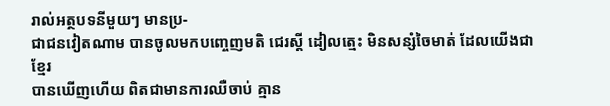រាល់អត្ថបទនីមួយៗ មានប្រ-
ជាជនវៀតណាម បានចូលមកបញ្ចេញមតិ ជេរស្តី ដៀលត្មេះ មិនសន្សំចៃមាត់ ដែលយើងជាខ្មែរ
បានឃើញហើយ ពិតជាមានការឈឺចាប់ គ្មាន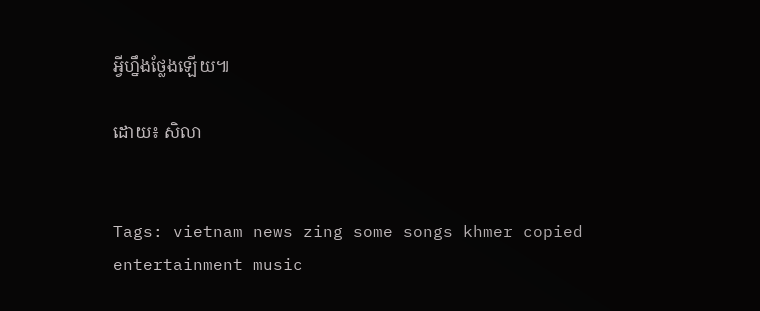អ្វីហ្នឹងថ្លែងឡើយ៕

ដោយ៖ សិលា


Tags: vietnam news zing some songs khmer copied entertainment music